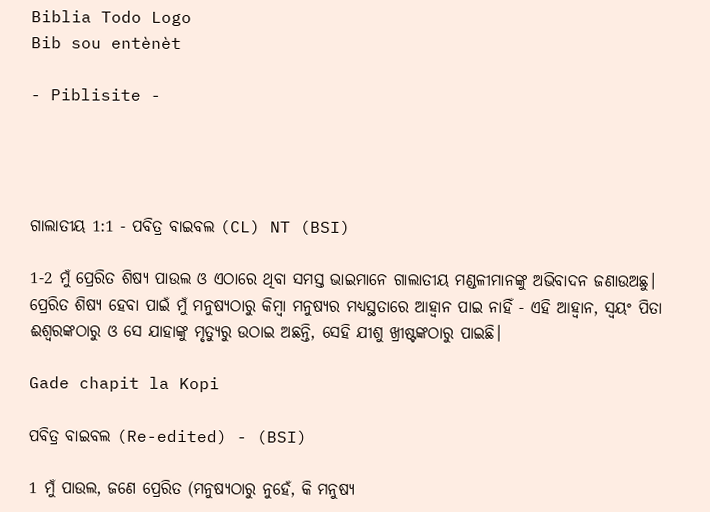Biblia Todo Logo
Bib sou entènèt

- Piblisite -




ଗାଲାତୀୟ 1:1 - ପବିତ୍ର ବାଇବଲ (CL) NT (BSI)

1-2 ମୁଁ ପ୍ରେରିତ ଶିଷ୍ୟ ପାଉଲ ଓ ଏଠାରେ ଥିବା ସମସ୍ତ ଭାଇମାନେ ଗାଲାତୀୟ ମଣ୍ଡଳୀମାନଙ୍କୁ ଅଭିବାଦନ ଜଣାଉଅଛୁ। ପ୍ରେରିତ ଶିଷ୍ୟ ହେବା ପାଇଁ ମୁଁ ମନୁଷ୍ୟଠାରୁ କିମ୍ବା ମନୁଷ୍ୟର ମଧ୍ୟସ୍ଥତାରେ ଆହ୍ୱାନ ପାଇ ନାହିଁ - ଏହି ଆହ୍ୱାନ, ସ୍ୱୟଂ ପିତା ଈଶ୍ୱରଙ୍କଠାରୁ ଓ ସେ ଯାହାଙ୍କୁ ମୃତ୍ୟୁରୁ ଉଠାଇ ଅଛନ୍ତି, ସେହି ଯୀଶୁ ଖ୍ରୀଷ୍ଟଙ୍କଠାରୁ ପାଇଛି।

Gade chapit la Kopi

ପବିତ୍ର ବାଇବଲ (Re-edited) - (BSI)

1 ମୁଁ ପାଉଲ, ଜଣେ ପ୍ରେରିତ (ମନୁଷ୍ୟଠାରୁ ନୁହେଁ, କି ମନୁଷ୍ୟ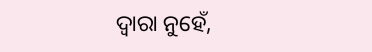ଦ୍ଵାରା ନୁହେଁ,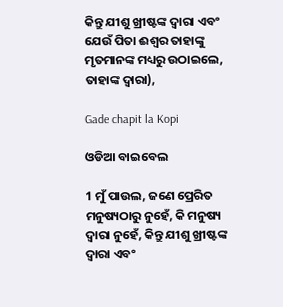କିନ୍ତୁ ଯୀଶୁ ଖ୍ରୀଷ୍ଟଙ୍କ ଦ୍ଵାରା ଏବଂ ଯେଉଁ ପିତା ଈଶ୍ଵର ତାହାଙ୍କୁ ମୃତମାନଙ୍କ ମଧ୍ୟରୁ ଉଠାଇଲେ, ତାହାଙ୍କ ଦ୍ଵାରା),

Gade chapit la Kopi

ଓଡିଆ ବାଇବେଲ

1 ମୁଁ ପାଉଲ, ଜଣେ ପ୍ରେରିତ ମନୁଷ୍ୟଠାରୁ ନୁହେଁ, କି ମନୁଷ୍ୟ ଦ୍ୱାରା ନୁହେଁ, କିନ୍ତୁ ଯୀଶୁ ଖ୍ରୀଷ୍ଟଙ୍କ ଦ୍ୱାରା ଏବଂ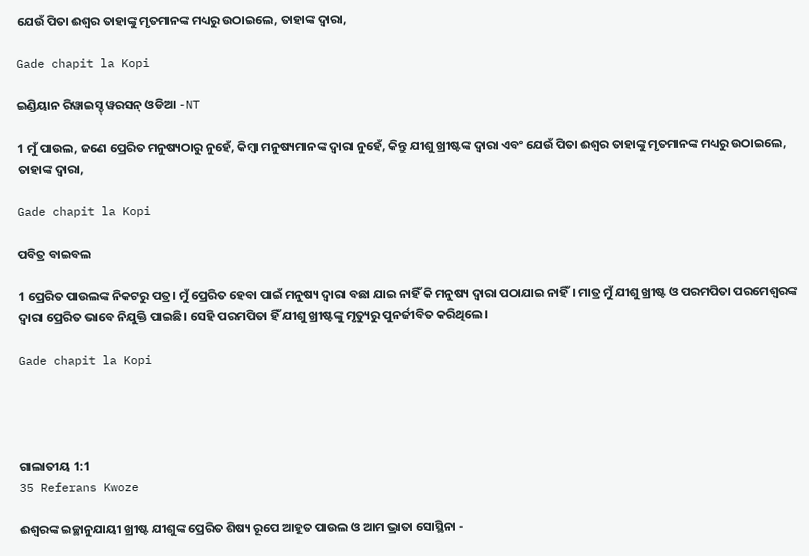ଯେଉଁ ପିତା ଈଶ୍ୱର ତାହାଙ୍କୁ ମୃତମାନଙ୍କ ମଧ୍ୟରୁ ଉଠାଇଲେ, ତାହାଙ୍କ ଦ୍ୱାରା,

Gade chapit la Kopi

ଇଣ୍ଡିୟାନ ରିୱାଇସ୍ଡ୍ ୱରସନ୍ ଓଡିଆ -NT

1 ମୁଁ ପାଉଲ, ଜଣେ ପ୍ରେରିତ ମନୁଷ୍ୟଠାରୁ ନୁହେଁ, କିମ୍ବା ମନୁଷ୍ୟମାନଙ୍କ ଦ୍ୱାରା ନୁହେଁ, କିନ୍ତୁ ଯୀଶୁ ଖ୍ରୀଷ୍ଟଙ୍କ ଦ୍ୱାରା ଏବଂ ଯେଉଁ ପିତା ଈଶ୍ବର ତାହାଙ୍କୁ ମୃତମାନଙ୍କ ମଧ୍ୟରୁ ଉଠାଇଲେ, ତାହାଙ୍କ ଦ୍ୱାରା,

Gade chapit la Kopi

ପବିତ୍ର ବାଇବଲ

1 ପ୍ରେରିତ ପାଉଲଙ୍କ ନିକଟରୁ ପତ୍ର। ମୁଁ ପ୍ରେରିତ ହେବା ପାଇଁ ମନୁଷ୍ୟ ଦ୍ୱାରା ବଛା ଯାଇ ନାହିଁ କି ମନୁଷ୍ୟ ଦ୍ୱାରା ପଠାଯାଇ ନାହିଁ। ମାତ୍ର ମୁଁ ଯୀଶୁ ଖ୍ରୀଷ୍ଟ ଓ ପରମପିତା ପରମେଶ୍ୱରଙ୍କ ଦ୍ୱାରା ପ୍ରେରିତ ଭାବେ ନିଯୁକ୍ତି ପାଇଛି। ସେହି ପରମପିତା ହିଁ ଯୀଶୁ ଖ୍ରୀଷ୍ଟଙ୍କୁ ମୃତ୍ୟୁରୁ ପୁନର୍ଜୀବିତ କରିଥିଲେ।

Gade chapit la Kopi




ଗାଲାତୀୟ 1:1
35 Referans Kwoze

ଈଶ୍ୱରଙ୍କ ଇଚ୍ଛାନୁଯାୟୀ ଖ୍ରୀଷ୍ଟ ଯୀଶୁଙ୍କ ପ୍ରେରିତ ଶିଷ୍ୟ ରୂପେ ଆହୂତ ପାଉଲ ଓ ଆମ ଭ୍ରାତା ସୋସ୍ଥିନା -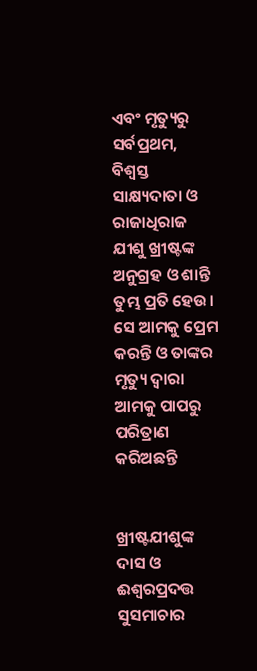ଏବଂ ମୃତ୍ୟୁରୁ ସର୍ବପ୍ରଥମ, ବିଶ୍ୱସ୍ତ ସାକ୍ଷ୍ୟଦାତା ଓ ରାଜାଧିରାଜ ଯୀଶୁ ଖ୍ରୀଷ୍ଟଙ୍କ ଅନୁଗ୍ରହ ଓ ଶାନ୍ତି ତୁମ୍ଭ ପ୍ରତି ହେଉ। ସେ ଆମକୁ ପ୍ରେମ କରନ୍ତି ଓ ତାଙ୍କର ମୃତ୍ୟୁ ଦ୍ୱାରା ଆମକୁ ପାପରୁ ପରିତ୍ରାଣ କରିଅଛନ୍ତି


ଖ୍ରୀଷ୍ଟଯୀଶୁଙ୍କ ଦାସ ଓ ଈଶ୍ୱରପ୍ରଦତ୍ତ ସୁସମାଚାର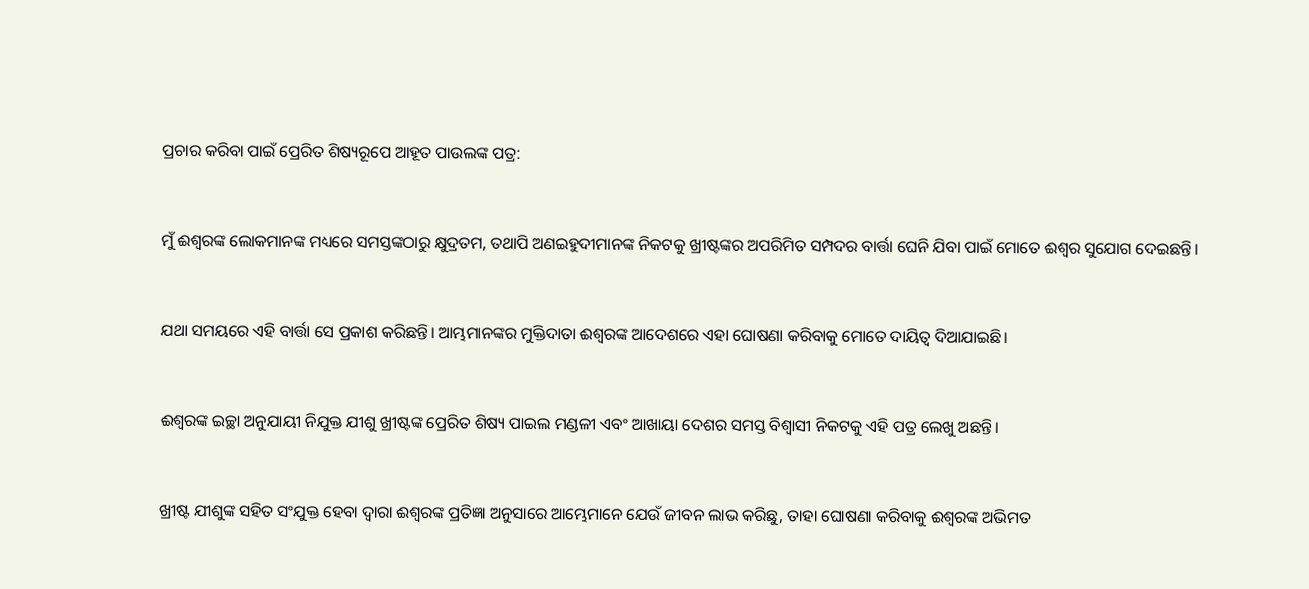ପ୍ରଚାର କରିବା ପାଇଁ ପ୍ରେରିତ ଶିଷ୍ୟରୂପେ ଆହୂତ ପାଉଲଙ୍କ ପତ୍ର:


ମୁଁ ଈଶ୍ୱରଙ୍କ ଲୋକମାନଙ୍କ ମଧ୍ୟରେ ସମସ୍ତଙ୍କଠାରୁ କ୍ଷୁଦ୍ରତମ, ତଥାପି ଅଣଇହୁଦୀମାନଙ୍କ ନିକଟକୁ ଖ୍ରୀଷ୍ଟଙ୍କର ଅପରିମିତ ସମ୍ପଦର ବାର୍ତ୍ତା ଘେନି ଯିବା ପାଇଁ ମୋତେ ଈଶ୍ୱର ସୁଯୋଗ ଦେଇଛନ୍ତି।


ଯଥା ସମୟରେ ଏହି ବାର୍ତ୍ତା ସେ ପ୍ରକାଶ କରିଛନ୍ତି। ଆମ୍ଭମାନଙ୍କର ମୁକ୍ତିଦାତା ଈଶ୍ୱରଙ୍କ ଆଦେଶରେ ଏହା ଘୋଷଣା କରିବାକୁ ମୋତେ ଦାୟିତ୍ୱ ଦିଆଯାଇଛି।


ଈଶ୍ୱରଙ୍କ ଇଚ୍ଛା ଅନୁଯାୟୀ ନିଯୁକ୍ତ ଯୀଶୁ ଖ୍ରୀଷ୍ଟଙ୍କ ପ୍ରେରିତ ଶିଷ୍ୟ ପାଇଲ ମଣ୍ଡଳୀ ଏବଂ ଆଖାୟା ଦେଶର ସମସ୍ତ ବିଶ୍ୱାସୀ ନିକଟକୁ ଏହି ପତ୍ର ଲେଖୁ ଅଛନ୍ତି।


ଖ୍ରୀଷ୍ଟ ଯୀଶୁଙ୍କ ସହିତ ସଂଯୁକ୍ତ ହେବା ଦ୍ୱାରା ଈଶ୍ୱରଙ୍କ ପ୍ରତିଜ୍ଞା ଅନୁସାରେ ଆମ୍ଭେମାନେ ଯେଉଁ ଜୀବନ ଲାଭ କରିଛୁ, ତାହା ଘୋଷଣା କରିବାକୁ ଈଶ୍ୱରଙ୍କ ଅଭିମତ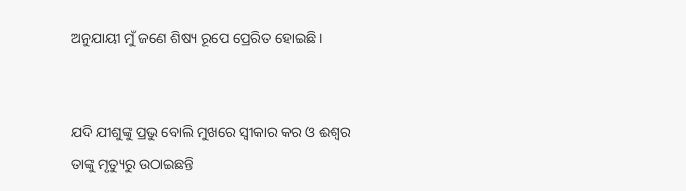ଅନୁଯାୟୀ ମୁଁ ଜଣେ ଶିଷ୍ୟ ରୂପେ ପ୍ରେରିତ ହୋଇଛି।


ଯଦି ଯୀଶୁଙ୍କୁ ପ୍ରଭୁ ବୋଲି ମୁଖରେ ସ୍ୱୀକାର କର ଓ ଈଶ୍ୱର ତାଙ୍କୁ ମୃତ୍ୟୁରୁ ଉଠାଇଛନ୍ତି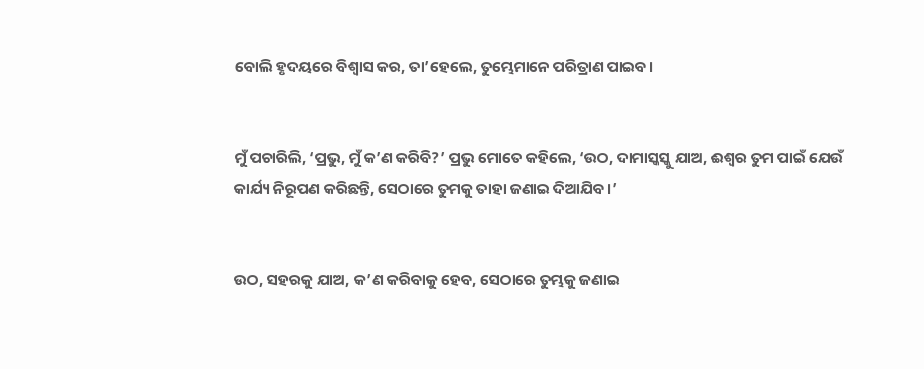ବୋଲି ହୃଦୟରେ ବିଶ୍ୱାସ କର, ତା’ହେଲେ, ତୁମ୍ଭେମାନେ ପରିତ୍ରାଣ ପାଇବ।


ମୁଁ ପଚାରିଲି, ‘ପ୍ରଭୁ, ମୁଁ କ’ଣ କରିବି?’ ପ୍ରଭୁ ମୋତେ କହିଲେ, ‘ଉଠ, ଦାମାସ୍କସ୍କୁ ଯାଅ, ଈଶ୍ୱର ତୁମ ପାଇଁ ଯେଉଁ କାର୍ଯ୍ୟ ନିରୂପଣ କରିଛନ୍ତି, ସେଠାରେ ତୁମକୁ ତାହା ଜଣାଇ ଦିଆଯିବ।’


ଉଠ, ସହରକୁ ଯାଅ, କ’ଣ କରିବାକୁ ହେବ, ସେଠାରେ ତୁମ୍ଭକୁ ଜଣାଇ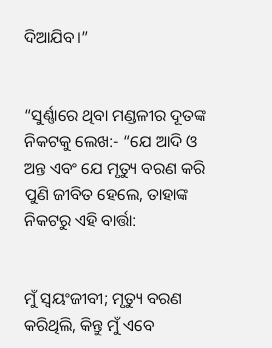ଦିଆଯିବ।”


“ସୁର୍ଣ୍ଣାରେ ଥିବା ମଣ୍ଡଳୀର ଦୂତଙ୍କ ନିକଟକୁ ଲେଖ:- “ଯେ ଆଦି ଓ ଅନ୍ତ ଏବଂ ଯେ ମୃତ୍ୟୁ ବରଣ କରି ପୁଣି ଜୀବିତ ହେଲେ, ତାହାଙ୍କ ନିକଟରୁ ଏହି ବାର୍ତ୍ତା:


ମୁଁ ସ୍ୱୟଂଜୀବୀ; ମୃତ୍ୟୁ ବରଣ କରିଥିଲି, କିନ୍ତୁ ମୁଁ ଏବେ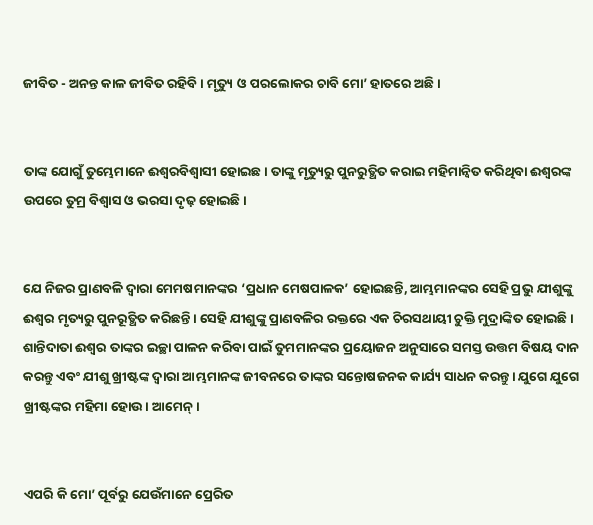ଜୀବିତ - ଅନନ୍ତ କାଳ ଜୀବିତ ରହିବି। ମୃତ୍ୟୁ ଓ ପରଲୋକର ଚାବି ମୋ’ ହାତରେ ଅଛି।


ତାଙ୍କ ଯୋଗୁଁ ତୁମ୍ଭେମାନେ ଈଶ୍ୱରବିଶ୍ୱାସୀ ହୋଇଛ। ତାଙ୍କୁ ମୃତ୍ୟୁରୁ ପୁନରୁତ୍ଥିତ କରାଇ ମହିମାନ୍ୱିତ କରିଥିବା ଈଶ୍ୱରଙ୍କ ଉପରେ ତୁମ୍ର ବିଶ୍ୱାସ ଓ ଭରସା ଦୃଢ଼ ହୋଇଛି।


ଯେ ନିଜର ପ୍ରାଣବଳି ଦ୍ୱାରା ମେମଷମାନଙ୍କର ‘ପ୍ରଧାନ ମେଷପାଳକ’ ହୋଇଛନ୍ତି, ଆମ୍ଭମାନଙ୍କର ସେହି ପ୍ରଭୁ ଯୀଶୁଙ୍କୁ ଈଶ୍ୱର ମୃତ୍ୟରୁ ପୁନରୂତ୍ଥିତ କରିଛନ୍ତି। ସେହି ଯୀଶୁଙ୍କୁ ପ୍ରାଣବଳିର ରକ୍ତରେ ଏକ ଚିରସଥାୟୀ ଚୁକ୍ତି ମୁଦ୍ରାଙ୍କିତ ହୋଇଛି। ଶାନ୍ତିଦାତା ଈଶ୍ୱର ତାଙ୍କର ଇଚ୍ଛା ପାଳନ କରିବା ପାଇଁ ତୁମମାନଙ୍କର ପ୍ରୟୋଜନ ଅନୁସାରେ ସମସ୍ତ ଉତ୍ତମ ବିଷୟ ଦାନ କରନ୍ତୁ ଏବଂ ଯୀଶୁ ଖ୍ରୀଷ୍ଟଙ୍କ ଦ୍ୱାରା ଆମ୍ଭମାନଙ୍କ ଜୀବନରେ ତାଙ୍କର ସନ୍ତୋଷଜନକ କାର୍ଯ୍ୟ ସାଧନ କରନ୍ତୁ। ଯୁଗେ ଯୁଗେ ଖ୍ରୀଷ୍ଟଙ୍କର ମହିମା ହୋଉ। ଆମେନ୍।


ଏପରି କି ମୋ’ ପୂର୍ବରୁ ଯେଉଁମାନେ ପ୍ରେରିତ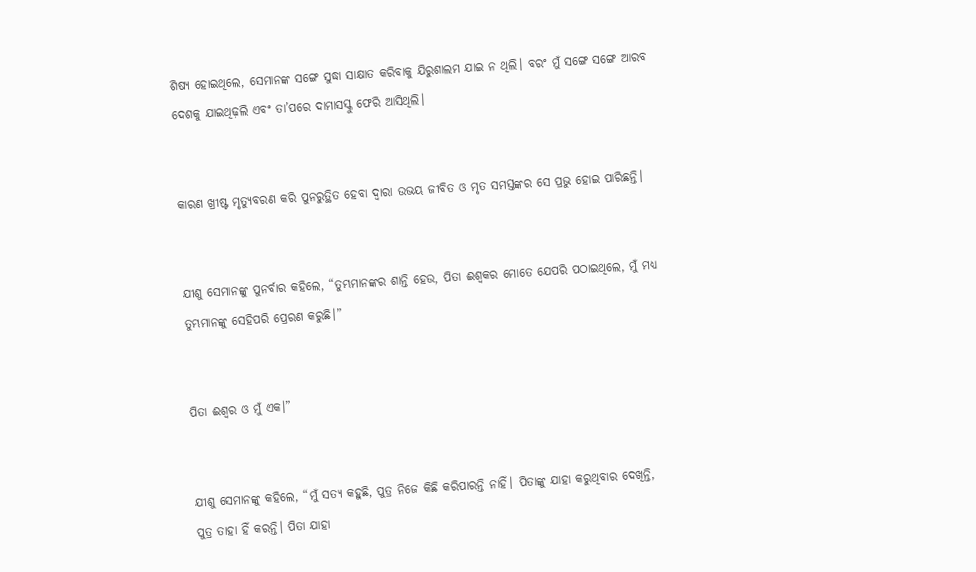ଶିଷ୍ୟ ହୋଇଥିଲେ, ସେମାନଙ୍କ ସଙ୍ଗେ ସୁଦ୍ଧା ସାକ୍ଷାତ କରିବାକୁ ଯିରୁଶାଲମ ଯାଇ ନ ଥିଲି। ବରଂ ମୁଁ ସଙ୍ଗେ ସଙ୍ଗେ ଆରବ ଦେଶକୁ ଯାଇଥିଢ଼ଲି ଏବଂ ତା’ପରେ ଦାମାସସ୍କୁ ଫେରି ଆସିଥିଲି।


କାରଣ ଖ୍ରୀଷ୍ଟ ମୃତ୍ୟୁବରଣ କରି ପୁନରୁତ୍ଥିତ ହେବା ଦ୍ୱାରା ଉଭୟ ଜୀବିତ ଓ ମୃତ ସମସ୍ତଙ୍କର ସେ ପ୍ରଭୁ ହୋଇ ପାରିଛନ୍ତି।


ଯୀଶୁ ସେମାନଙ୍କୁ ପୁନର୍ବାର କହିଲେ, “ତୁମ୍ଭମାନଙ୍କର ଶାନ୍ତି ହେଉ, ପିତା ଈଶ୍ୱକର ମୋତେ ଯେପରି ପଠାଇଥିଲେ, ମୁଁ ମଧ୍ୟ ତୁମ୍ଭମାନଙ୍କୁ ସେହିପରି ପ୍ରେରଣ କରୁଛି।”


ପିତା ଈଶ୍ୱର ଓ ମୁଁ ଏକ।”


ଯୀଶୁ ସେମାନଙ୍କୁ କହିଲେ, “ମୁଁ ସତ୍ୟ କହୁଛି, ପୁତ୍ର ନିଜେ କିଛି କରିପାରନ୍ତି ନାହିଁ। ପିତାଙ୍କୁ ଯାହା କରୁଥିବାର ଦେଖିନ୍ତି, ପୁତ୍ର ତାହା ହିଁ କରନ୍ତି। ପିତା ଯାହା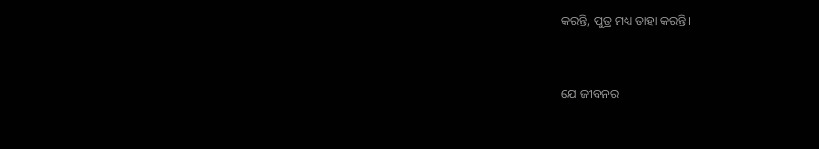କରନ୍ତି, ପୁତ୍ର ମଧ୍ୟ ତାହା କରନ୍ତି।


ଯେ ଜୀବନର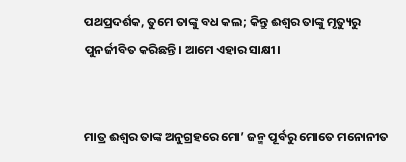ପଥପ୍ରଦର୍ଶକ, ତୁମେ ତାଙ୍କୁ ବଧ କଲ; କିନ୍ତୁ ଈଶ୍ୱର ତାଙ୍କୁ ମୃତ୍ୟୁରୁ ପୁନର୍ଜୀବିତ କରିଛନ୍ତି। ଆମେ ଏହାର ସାକ୍ଷୀ।


ମାତ୍ର ଈଶ୍ୱର ତାଙ୍କ ଅନୁଗ୍ରହରେ ମୋ’ ଜନ୍ମ ପୂର୍ବରୁ ମୋତେ ମନୋନୀତ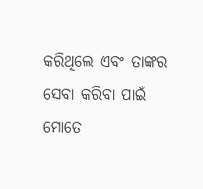କରିଥିଲେ ଏବଂ ତାଙ୍କର ସେବା କରିବା ପାଇଁ ମୋତେ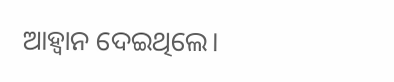ଆହ୍ୱାନ ଦେଇଥିଲେ।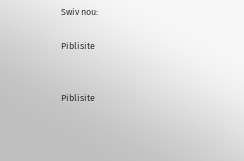Swiv nou:

Piblisite


Piblisite